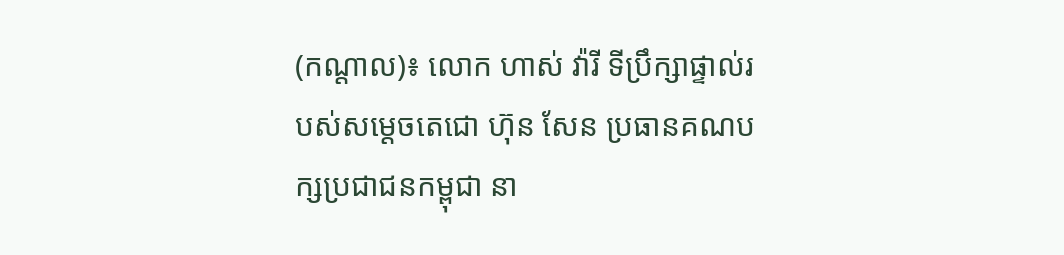(កណ្តាល)៖ លោក ហាស់ វ៉ារី ទីប្រឹក្សាផ្ទាល់របស់សម្ដេចតេជោ ហ៊ុន សែន ប្រធានគណបក្សប្រជាជនកម្ពុជា នា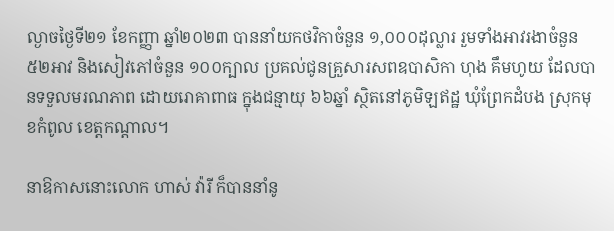ល្ងាចថ្ងៃទី២១ ខែកញ្ញា ឆ្នាំ២០២៣ បាននាំយកថវិកាចំនួន ១,០០០ដុល្លារ រួមទាំងអាវរងាចំនួន ៥២អាវ និងសៀវភៅចំនួន ១០០ក្បាល ប្រគល់ជូនគ្រួសារសពឧបាសិកា ហុង គឹមហូយ ដែលបានទទួលមរណភាព ដោយរោគាពាធ ក្នុងជន្មាយុ ៦៦ឆ្នាំ ស្ថិតនៅភូមិឡឥដ្ឋ ឃុំព្រែកដំបង ស្រុកមុខកំពូល ខេត្តកណ្តាល។

នាឱកាសនោះលោក ហាស់ វ៉ារី ក៏បាននាំនូ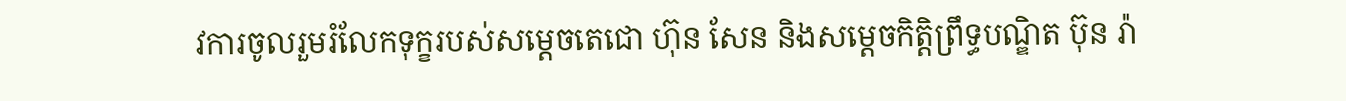វការចូលរួមរំលែកទុក្ខរបស់សម្តេចតេជោ ហ៊ុន សែន និងសម្តេចកិត្តិព្រឹទ្ធបណ្ឌិត ប៊ុន រ៉ា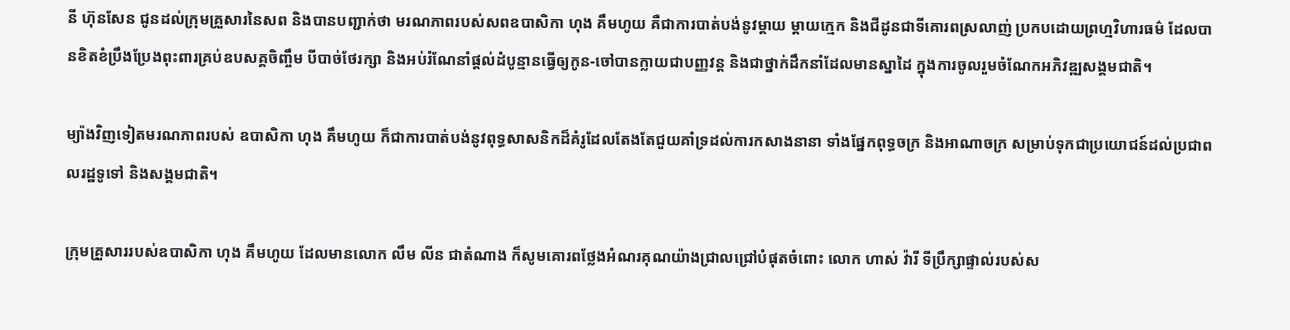នី ហ៊ុនសែន ជូនដល់ក្រុមគ្រួសារនៃសព និងបានបញ្ជាក់ថា មរណភាពរបស់សពឧបាសិកា ហុង គឹមហូយ គឺជាការបាត់បង់នូវម្តាយ ម្តាយក្មេក និងជីដូនជាទីគោរពស្រលាញ់ ប្រកបដោយព្រហ្មវិហារធម៌ ដែលបានខិតខំប្រឹងប្រែងពុះពារគ្រប់ឧបសគ្គចិញ្ចឹម បីបាច់ថែរក្សា និងអប់រំណែនាំផ្ដល់ដំបូន្មានធ្វើឲ្យកូន-ចៅបានក្លាយជាបញ្ញវន្ត និងជាថ្នាក់ដឹកនាំដែលមានស្នាដៃ ក្នុងការចូលរួមចំណែកអភិវឌ្ឍសង្គមជាតិ។

ម្យ៉ាងវិញទៀតមរណភាពរបស់ ឧបាសិកា ហុង គឹមហូយ ក៏ជាការបាត់បង់នូវពុទ្ធសាសនិកដ៏គំរូដែលតែងតែជួយគាំទ្រដល់ការកសាងនានា ទាំងផ្នែកពុទ្ធចក្រ និងអាណាចក្រ សម្រាប់ទុកជាប្រយោជន៍ដល់ប្រជាពលរដ្ឋទូទៅ និងសង្គមជាតិ។

ក្រុមគ្រួសាររបស់ឧបាសិកា ហុង គឹមហូយ ដែលមានលោក លឹម លីន ជាតំណាង ក៏សូមគោរពថ្លែងអំណរគុណយ៉ាងជ្រាលជ្រៅបំផុតចំពោះ លោក ហាស់ វ៉ារី ទីប្រឹក្សាផ្ទាល់របស់ស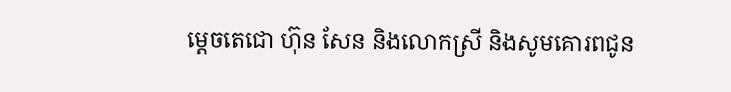ម្ដេចតេជោ ហ៊ុន សែន និងលោកស្រី និងសូមគោរពជូន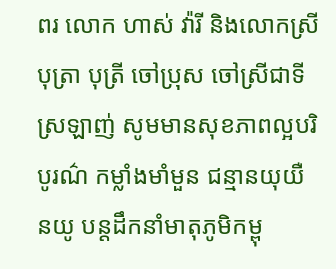ពរ លោក ហាស់ វ៉ារី និងលោកស្រី បុត្រា បុត្រី ចៅប្រុស ចៅស្រីជាទីស្រឡាញ់ សូមមានសុខភាពល្អបរិបូរណ៌ កម្លាំងមាំមួន ជន្មានយុយឺនយូ បន្តដឹកនាំមាតុភូមិកម្ពុ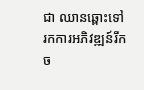ជា ឈានឆ្ពោះទៅរកការអភិវឌ្ឍន៍រីកច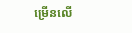ម្រើនលើ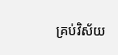គ្រប់វិស័យ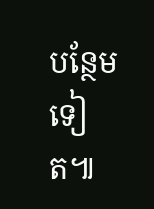បន្ថែមទៀត៕